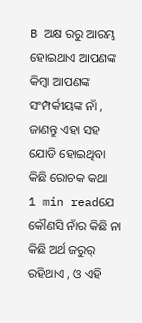B ଅକ୍ଷ ରରୁ ଆରମ୍ଭ ହୋଇଥାଏ ଆପଣଙ୍କ କିମ୍ବା ଆପଣଙ୍କ ସଂମ୍ପର୍କୀୟଙ୍କ ନାଁ , ଜାଣନ୍ତୁ ଏହା ସହ ଯୋଡି ହୋଇଥିବା କିଛି ରୋଚକ କଥା
1 min readଯେ କୌଣସି ନାଁର କିଛି ନା କିଛି ଅର୍ଥ ଜରୁର୍ ରହିଥାଏ , ଓ ଏହି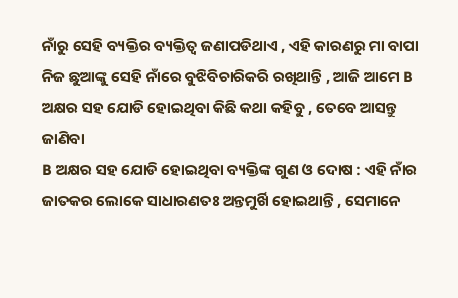ନାଁରୁ ସେହି ବ୍ୟକ୍ତିର ବ୍ୟକ୍ତିତ୍ୱ ଜଣାପଡିଥାଏ , ଏହି କାରଣରୁ ମା ବାପା ନିଜ ଛୁଆଙ୍କୁ ସେହି ନାଁରେ ବୁଝିବିଚାରିକରି ରଖିଥାନ୍ତି , ଆଜି ଆମେ B ଅକ୍ଷର ସହ ଯୋଡି ହୋଇଥିବା କିଛି କଥା କହିବୁ , ତେବେ ଆସନ୍ତୁ ଜାଣିବା
B ଅକ୍ଷର ସହ ଯୋଡି ହୋଇଥିବା ବ୍ୟକ୍ତିଙ୍କ ଗୁଣ ଓ ଦୋଷ : ଏହି ନାଁର ଜାତକର ଲୋକେ ସାଧାରଣତଃ ଅନ୍ତମୁର୍ଖି ହୋଇଥାନ୍ତି , ସେମାନେ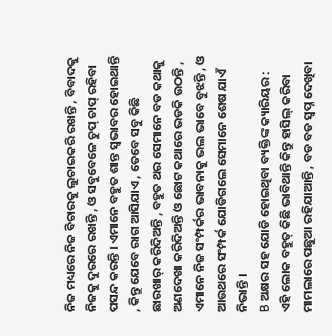ନିଜ ମଧ୍ୟରେ ନିଜ ବିଚାରକୁ ଲୁଚାଇକରି ରଖନ୍ତି , ବିବାଦକୁ ନିଜକୁ ଦୁରରେ ରଖନ୍ତି , ଓ ସବୁବେଳେ ଚୁପ୍ ଚାପ୍ ରହିବା ପସନ୍ଦ କରନ୍ତି । ଏମାନେ ବହୁତ ଶାନ୍ତ ସ୍ୱଭାବର ହୋଇଥାନ୍ତି , କିନ୍ତୁ ଯେବେ ରାଗ ଆସିଯାଏ , ତେବେ ସବୁ କିଛି ଛାରଖାର୍ କରିଦିଅନ୍ତି , ବହୁତ ଥର ସେମାନେ ବଡ କଥାକୁ ଅଣଦେଖା କରିଦିଅନ୍ତି ଓ ଛୋଟ କଥାରେ ଭଡକି ଉଠନ୍ତି , ଏମାନେ ନିଜ ସଂମ୍ପର୍କର ଭାବନାକୁ ଭଲ ଭାବେ ବୁଝନ୍ତି , ଓ ଆଉଥରେ ସଂମ୍ପର୍କ ଯୋଡିଗଲେ ସେମାନେ ଶେଷ ଯାଏଁ ନିଭାନ୍ତି ।
B ଅକ୍ଷର ସହ ଯୋଡି ହୋଇଥିବା ବ୍ୟକ୍ତିଙ୍କ କ୍ୟାରିୟର : ଏହି ଲୋକ ବହୁତ୍ କିଛି ଭାବିଥାନ୍ତି କିନ୍ତୁ ହାସିଲ୍ କରିବା ମାମଲାରେ ପଛୁଆ ରହିଯାଆନ୍ତି , ବଡ ବଡ ସ୍ୱପ୍ନ ଦେଖିବା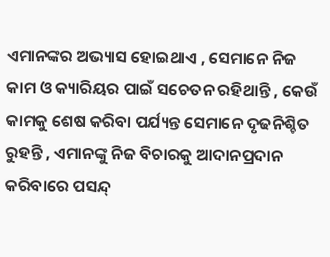ଏମାନଙ୍କର ଅଭ୍ୟାସ ହୋଇଥାଏ , ସେମାନେ ନିଜ କାମ ଓ କ୍ୟାରିୟର ପାଇଁ ସଚେତନ ରହିଥାନ୍ତି , କେଉଁ କାମକୁ ଶେଷ କରିବା ପର୍ଯ୍ୟନ୍ତ ସେମାନେ ଦୃଢନିଶ୍ଚିତ ରୁହନ୍ତି , ଏମାନଙ୍କୁ ନିଜ ବିଚାରକୁ ଆଦାନପ୍ରଦାନ କରିବାରେ ପସନ୍ଦ୍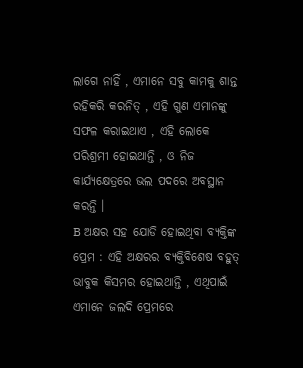ଲାଗେ ନାହିଁ , ଏମାନେ ସବୁ କାମକୁ ଶାନ୍ତ ରହିକରି କରନିତ୍ , ଏହି ଗୁଣ ଏମାନଙ୍କୁ ସଫଳ କରାଇଥାଏ , ଏହି ଲୋକେ ପରିଶ୍ରମୀ ହୋଇଥାନ୍ତି , ଓ ନିଜ କାର୍ଯ୍ୟକ୍ଷେତ୍ରରେ ଭଲ ପଦରେ ଅବସ୍ଥାନ କରନ୍ତି ।
B ଅକ୍ଷର ସହ ଯୋଡି ହୋଇଥିବା ବ୍ୟକ୍ତିଙ୍କ ପ୍ରେମ : ଏହି ଅକ୍ଷରର ବ୍ୟକ୍ତିବିଶେଷ ବହୁତ୍ ଭାବୁକ କିସମର ହୋଇଥାନ୍ତି , ଏଥିପାଇଁ ଏମାନେ ଜଲଦି ପ୍ରେମରେ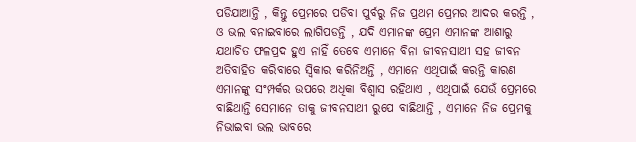ପଡିଯାଆନ୍ତି , କିନ୍ତୁ ପ୍ରେମରେ ପଡିବା ପୁର୍ବରୁ ନିଜ ପ୍ରଥମ ପ୍ରେମର ଆଦର କରନ୍ତି , ଓ ଭଲ ବନାଇବାରେ ଲାଗିପଡନ୍ତି , ଯଦି ଏମାନଙ୍କ ପ୍ରେମ ଏମାନଙ୍କ ଆଶାରୁ ଯଥାଚିତ ଫଳପ୍ରଦ ହୁଏ ନାହିଁ ତେବେ ଏମାନେ ବିନା ଜୀବନସାଥୀ ସହ ଜୀବନ ଅତିବାହିତ କରିବାରେ ସ୍ୱିକାର କରିନିଅନ୍ତି , ଏମାନେ ଏଥିପାଇଁ କରନ୍ତି କାରଣ ଏମାନଙ୍କୁ ସଂମ୍ପର୍କର ଉପରେ ଅଧିକା ବିଶ୍ୱାସ ରହିଥାଏ , ଏଥିପାଇଁ ଯେଉଁ ପ୍ରେମରେ ବାଛିଥାନ୍ତି ସେମାନେ ତାକୁ ଜୀବନସାଥୀ ରୁପେ ବାଛିଥାନ୍ତି , ଏମାନେ ନିଜ ପ୍ରେମକୁ ନିଭାଇବା ଭଲ ଭାବରେ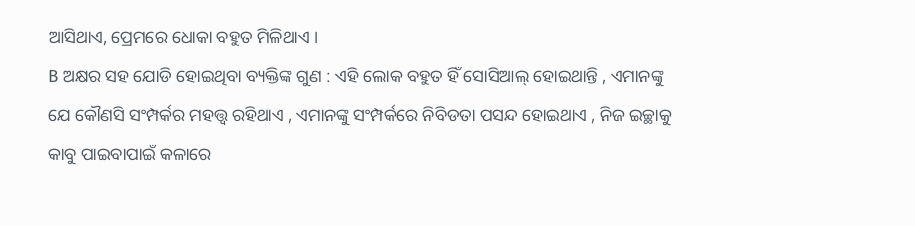ଆସିଥାଏ, ପ୍ରେମରେ ଧୋକା ବହୁତ ମିଳିଥାଏ ।
B ଅକ୍ଷର ସହ ଯୋଡି ହୋଇଥିବା ବ୍ୟକ୍ତିଙ୍କ ଗୁଣ : ଏହି ଲୋକ ବହୁତ ହିଁ ସୋସିଆଲ୍ ହୋଇଥାନ୍ତି , ଏମାନଙ୍କୁ ଯେ କୌଣସି ସଂମ୍ପର୍କର ମହତ୍ତ୍ୱ ରହିଥାଏ , ଏମାନଙ୍କୁ ସଂମ୍ପର୍କରେ ନିବିଡତା ପସନ୍ଦ ହୋଇଥାଏ , ନିଜ ଇଚ୍ଛାକୁ କାବୁ ପାଇବାପାଇଁ କଳାରେ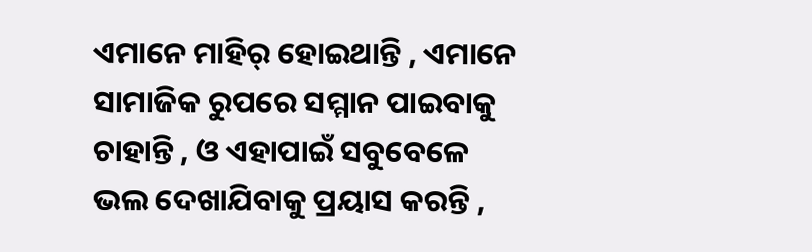ଏମାନେ ମାହିର୍ ହୋଇଥାନ୍ତି , ଏମାନେ ସାମାଜିକ ରୁପରେ ସମ୍ମାନ ପାଇବାକୁ ଚାହାନ୍ତି , ଓ ଏହାପାଇଁ ସବୁବେଳେ ଭଲ ଦେଖାଯିବାକୁ ପ୍ରୟାସ କରନ୍ତି ,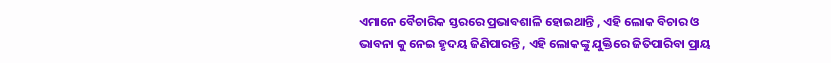ଏମାନେ ବୈଚାରିକ ସ୍ତରରେ ପ୍ରଭାବଶାଳି ହୋଇଥାନ୍ତି , ଏହି ଲୋକ ବିଚାର ଓ ଭାବନା କୁ ନେଇ ହୃଦୟ ଜିଣିପାରନ୍ତି , ଏହି ଲୋକଙ୍କୁ ଯୁକ୍ତିରେ ଜିତିପାରିବା ପ୍ରାୟ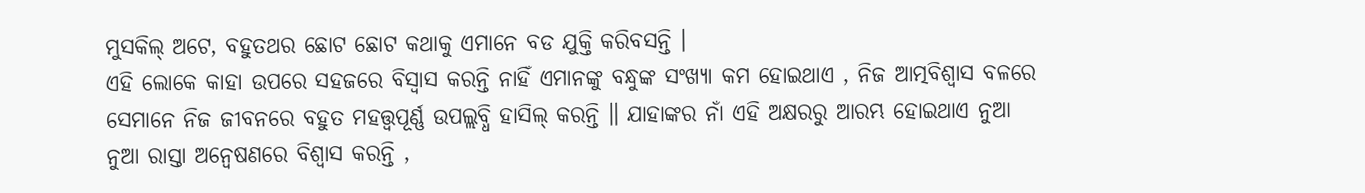ମୁସକିଲ୍ ଅଟେ, ବହୁତଥର ଛୋଟ ଛୋଟ କଥାକୁ ଏମାନେ ବଡ ଯୁକ୍ତି କରିବସନ୍ତି ।
ଏହି ଲୋକେ କାହା ଉପରେ ସହଜରେ ବିସ୍ୱାସ କରନ୍ତି ନାହିଁ ଏମାନଙ୍କୁ ବନ୍ଧୁଙ୍କ ସଂଖ୍ୟା କମ ହୋଇଥାଏ , ନିଜ ଆତ୍ମବିଶ୍ୱାସ ବଳରେ ସେମାନେ ନିଜ ଜୀବନରେ ବହୁତ ମହତ୍ତ୍ୱପୂର୍ଣ୍ଣ ଉପଲ୍ଲବ୍ଧି ହାସିଲ୍ କରନ୍ତି ॥ ଯାହାଙ୍କର ନାଁ ଏହି ଅକ୍ଷରରୁ ଆରମ୍ଭ ହୋଇଥାଏ ନୁଆ ନୁଆ ରାସ୍ତା ଅନ୍ୱେଷଣରେ ବିଶ୍ୱାସ କରନ୍ତି ,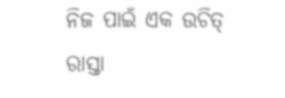ନିଜ ପାଇଁ ଏକ ଉଚିତ୍ ରାସ୍ତା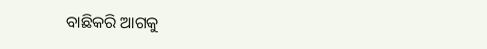ବାଛିକରି ଆଗକୁ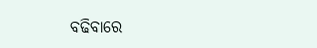ବଢିବାରେ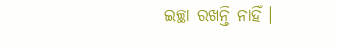ଇଚ୍ଛା ରଖନ୍ତି ନାହିଁ ।